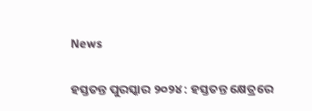News

ହସ୍ତତନ୍ତ ପୁରସ୍କାର ୨୦୨୪ : ହସ୍ତତନ୍ତ କ୍ଷେତ୍ରରେ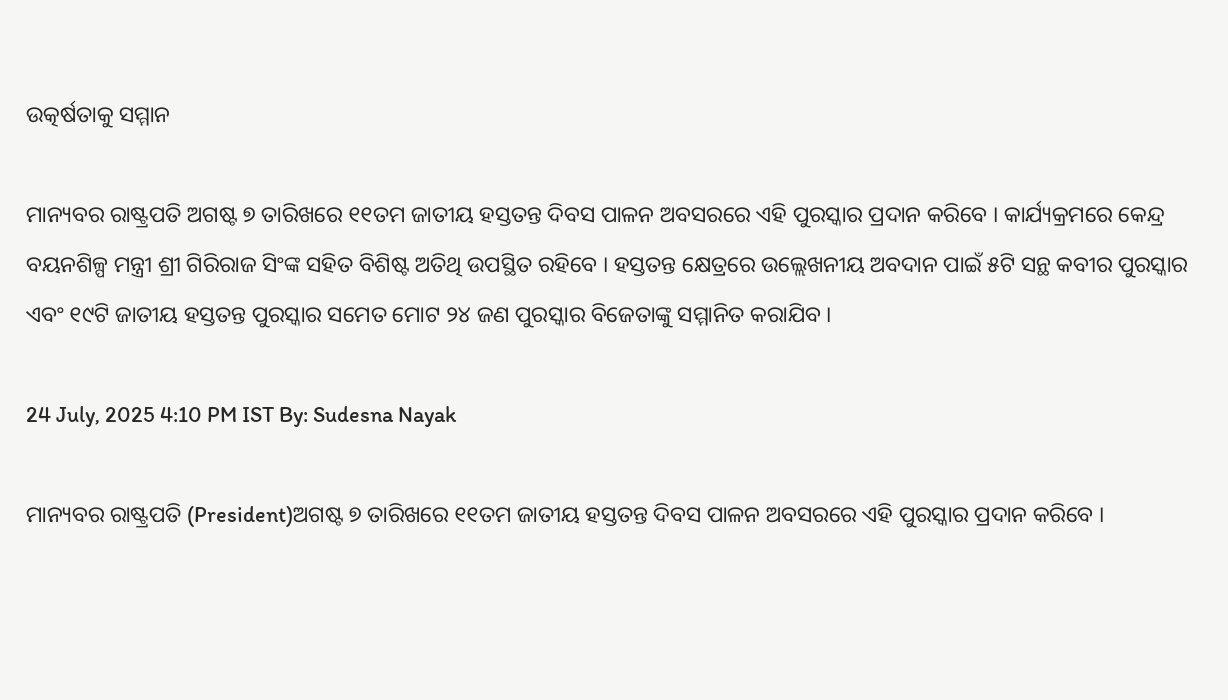ଉତ୍କର୍ଷତାକୁ ସମ୍ମାନ

ମାନ୍ୟବର ରାଷ୍ଟ୍ରପତି ଅଗଷ୍ଟ ୭ ତାରିଖରେ ୧୧ତମ ଜାତୀୟ ହସ୍ତତନ୍ତ ଦିବସ ପାଳନ ଅବସରରେ ଏହି ପୁରସ୍କାର ପ୍ରଦାନ କରିବେ । କାର୍ଯ୍ୟକ୍ରମରେ କେନ୍ଦ୍ର ବୟନଶିଳ୍ପ ମନ୍ତ୍ରୀ ଶ୍ରୀ ଗିରିରାଜ ସିଂଙ୍କ ସହିତ ବିଶିଷ୍ଟ ଅତିଥି ଉପସ୍ଥିତ ରହିବେ । ହସ୍ତତନ୍ତ କ୍ଷେତ୍ରରେ ଉଲ୍ଲେଖନୀୟ ଅବଦାନ ପାଇଁ ୫ଟି ସନ୍ଥ କବୀର ପୁରସ୍କାର ଏବଂ ୧୯ଟି ଜାତୀୟ ହସ୍ତତନ୍ତ ପୁରସ୍କାର ସମେତ ମୋଟ ୨୪ ଜଣ ପୁରସ୍କାର ବିଜେତାଙ୍କୁ ସମ୍ମାନିତ କରାଯିବ ।

24 July, 2025 4:10 PM IST By: Sudesna Nayak

ମାନ୍ୟବର ରାଷ୍ଟ୍ରପତି (President)ଅଗଷ୍ଟ ୭ ତାରିଖରେ ୧୧ତମ ଜାତୀୟ ହସ୍ତତନ୍ତ ଦିବସ ପାଳନ ଅବସରରେ ଏହି ପୁରସ୍କାର ପ୍ରଦାନ କରିବେ ।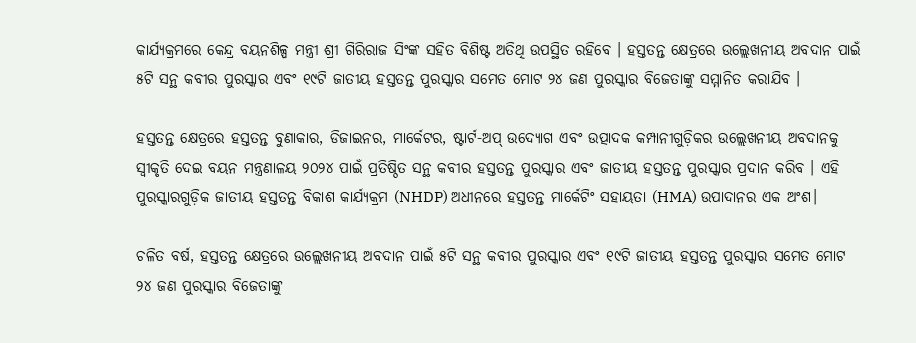କାର୍ଯ୍ୟକ୍ରମରେ କେନ୍ଦ୍ର ବୟନଶିଳ୍ପ ମନ୍ତ୍ରୀ ଶ୍ରୀ ଗିରିରାଜ ସିଂଙ୍କ ସହିତ ବିଶିଷ୍ଟ ଅତିଥି ଉପସ୍ଥିତ ରହିବେ । ହସ୍ତତନ୍ତ କ୍ଷେତ୍ରରେ ଉଲ୍ଲେଖନୀୟ ଅବଦାନ ପାଇଁ ୫ଟି ସନ୍ଥ କବୀର ପୁରସ୍କାର ଏବଂ ୧୯ଟି ଜାତୀୟ ହସ୍ତତନ୍ତ ପୁରସ୍କାର ସମେତ ମୋଟ ୨୪ ଜଣ ପୁରସ୍କାର ବିଜେତାଙ୍କୁ ସମ୍ମାନିତ କରାଯିବ ।

ହସ୍ତତନ୍ତ କ୍ଷେତ୍ରରେ ହସ୍ତତନ୍ତ ବୁଣାକାର, ଡିଜାଇନର, ମାର୍କେଟର, ଷ୍ଟାର୍ଟ-ଅପ୍ ଉଦ୍ୟୋଗ ଏବଂ ଉତ୍ପାଦକ କମ୍ପାନୀଗୁଡ଼ିକର ଉଲ୍ଲେଖନୀୟ ଅବଦାନକୁ ସ୍ୱୀକୃତି ଦେଇ ବୟନ ମନ୍ତ୍ରଣାଳୟ ୨୦୨୪ ପାଇଁ ପ୍ରତିଷ୍ଠିତ ସନ୍ଥ କବୀର ହସ୍ତତନ୍ତ ପୁରସ୍କାର ଏବଂ ଜାତୀୟ ହସ୍ତତନ୍ତ ପୁରସ୍କାର ପ୍ରଦାନ କରିବ । ଏହି ପୁରସ୍କାରଗୁଡ଼ିକ ଜାତୀୟ ହସ୍ତତନ୍ତ ବିକାଶ କାର୍ଯ୍ୟକ୍ରମ (NHDP) ଅଧୀନରେ ହସ୍ତତନ୍ତ ମାର୍କେଟିଂ ସହାୟତା (HMA) ଉପାଦାନର ଏକ ଅଂଶ।

ଚଳିତ ବର୍ଷ, ହସ୍ତତନ୍ତ କ୍ଷେତ୍ରରେ ଉଲ୍ଲେଖନୀୟ ଅବଦାନ ପାଇଁ ୫ଟି ସନ୍ଥ କବୀର ପୁରସ୍କାର ଏବଂ ୧୯ଟି ଜାତୀୟ ହସ୍ତତନ୍ତ ପୁରସ୍କାର ସମେତ ମୋଟ ୨୪ ଜଣ ପୁରସ୍କାର ବିଜେତାଙ୍କୁ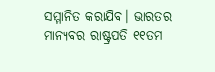ସମ୍ମାନିତ କରାଯିବ। ଭାରତର ମାନ୍ୟବର ରାଷ୍ଟ୍ରପତି ୧୧ତମ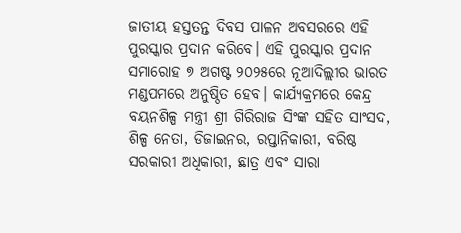ଜାତୀୟ ହସ୍ତତନ୍ତ ଦିବସ ପାଳନ ଅବସରରେ ଏହି ପୁରସ୍କାର ପ୍ରଦାନ କରିବେ। ଏହି ପୁରସ୍କାର ପ୍ରଦାନ ସମାରୋହ ୭ ଅଗଷ୍ଟ ୨୦୨୫ରେ ନୂଆଦିଲ୍ଲୀର ଭାରତ ମଣ୍ଡପମରେ ଅନୁଷ୍ଠିତ ହେବ। କାର୍ଯ୍ୟକ୍ରମରେ କେନ୍ଦ୍ର ବୟନଶିଳ୍ପ ମନ୍ତ୍ରୀ ଶ୍ରୀ ଗିରିରାଜ ସିଂଙ୍କ ସହିତ ସାଂସଦ, ଶିଳ୍ପ ନେତା, ଡିଜାଇନର, ରପ୍ତାନିକାରୀ, ବରିଷ୍ଠ ସରକାରୀ ଅଧିକାରୀ, ଛାତ୍ର ଏବଂ ସାରା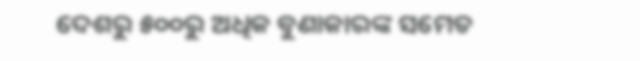ଦେଶରୁ ୫୦୦ରୁ ଅଧିକ ବୁଣାକାରଙ୍କ ସମେତ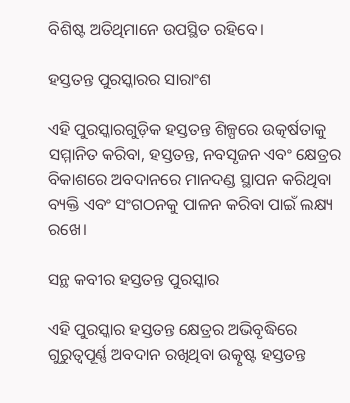ବିଶିଷ୍ଟ ଅତିଥିମାନେ ଉପସ୍ଥିତ ରହିବେ।

ହସ୍ତତନ୍ତ ପୁରସ୍କାରର ସାରାଂଶ

ଏହି ପୁରସ୍କାରଗୁଡ଼ିକ ହସ୍ତତନ୍ତ ଶିଳ୍ପରେ ଉତ୍କର୍ଷତାକୁ ସମ୍ମାନିତ କରିବା, ହସ୍ତତନ୍ତ, ନବସୃଜନ ଏବଂ କ୍ଷେତ୍ରର ବିକାଶରେ ଅବଦାନରେ ମାନଦଣ୍ଡ ସ୍ଥାପନ କରିଥିବା ବ୍ୟକ୍ତି ଏବଂ ସଂଗଠନକୁ ପାଳନ କରିବା ପାଇଁ ଲକ୍ଷ୍ୟ ରଖେ।

ସନ୍ଥ କବୀର ହସ୍ତତନ୍ତ ପୁରସ୍କାର

ଏହି ପୁରସ୍କାର ହସ୍ତତନ୍ତ କ୍ଷେତ୍ରର ଅଭିବୃଦ୍ଧିରେ ଗୁରୁତ୍ୱପୂର୍ଣ୍ଣ ଅବଦାନ ରଖିଥିବା ଉତ୍କୃଷ୍ଟ ହସ୍ତତନ୍ତ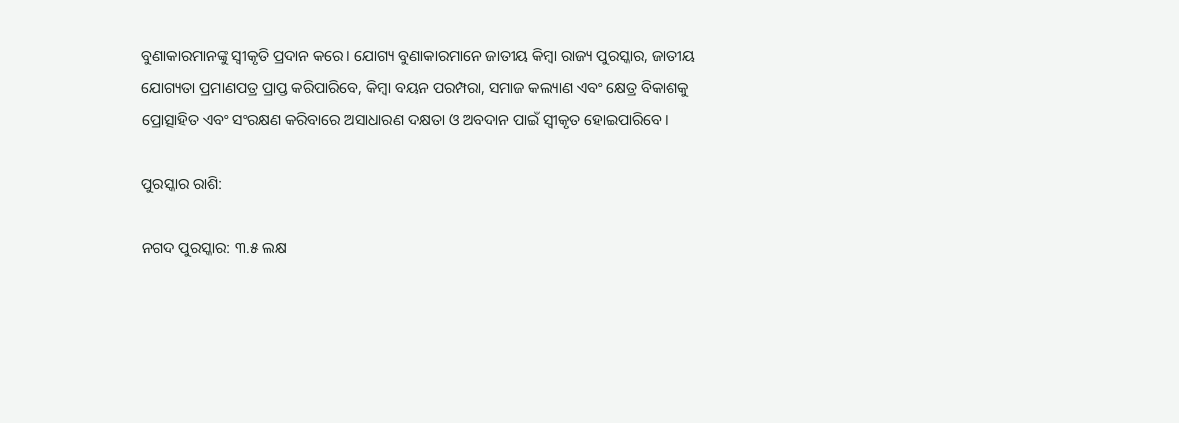ବୁଣାକାରମାନଙ୍କୁ ସ୍ୱୀକୃତି ପ୍ରଦାନ କରେ। ଯୋଗ୍ୟ ବୁଣାକାରମାନେ ଜାତୀୟ କିମ୍ବା ରାଜ୍ୟ ପୁରସ୍କାର, ଜାତୀୟ ଯୋଗ୍ୟତା ପ୍ରମାଣପତ୍ର ପ୍ରାପ୍ତ କରିପାରିବେ, କିମ୍ବା ବୟନ ପରମ୍ପରା, ସମାଜ କଲ୍ୟାଣ ଏବଂ କ୍ଷେତ୍ର ବିକାଶକୁ ପ୍ରୋତ୍ସାହିତ ଏବଂ ସଂରକ୍ଷଣ କରିବାରେ ଅସାଧାରଣ ଦକ୍ଷତା ଓ ଅବଦାନ ପାଇଁ ସ୍ୱୀକୃତ ହୋଇପାରିବେ।

ପୁରସ୍କାର ରାଶି:

ନଗଦ ପୁରସ୍କାର: ୩.୫ ଲକ୍ଷ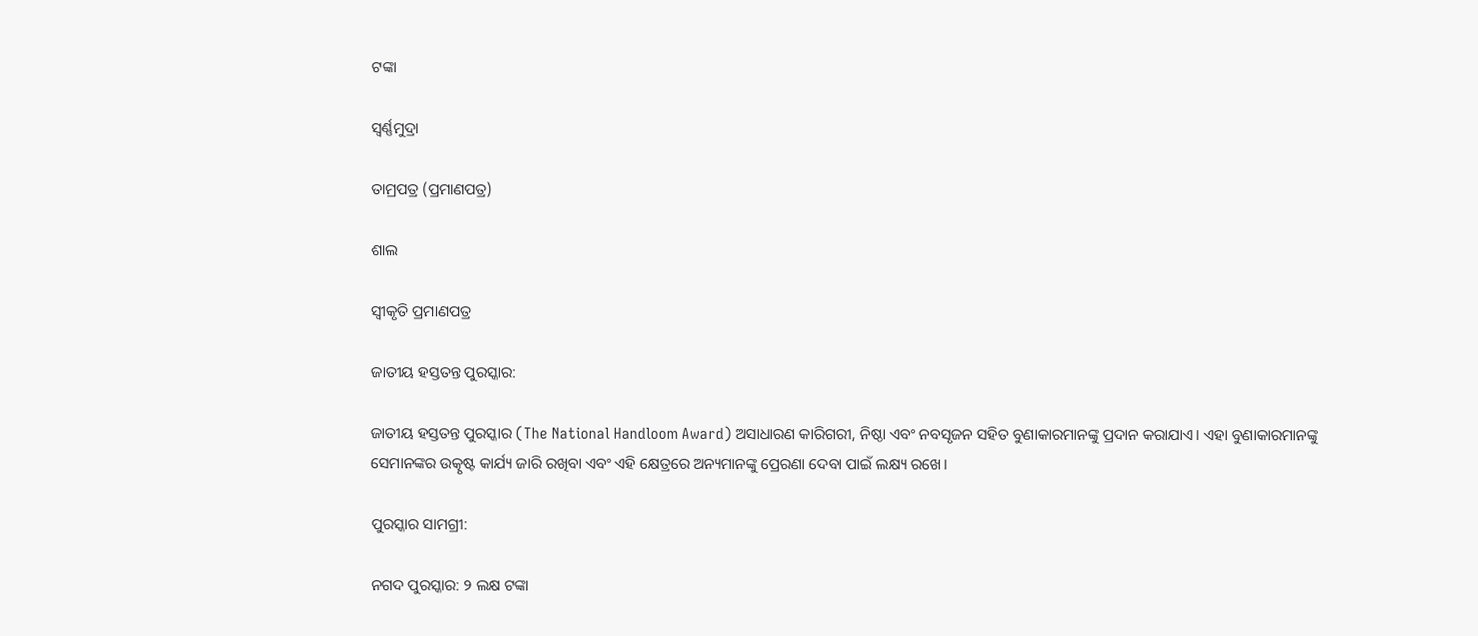ଟଙ୍କା

ସ୍ୱର୍ଣ୍ଣମୁଦ୍ରା

ତାମ୍ରପତ୍ର (ପ୍ରମାଣପତ୍ର)

ଶାଲ

ସ୍ୱୀକୃତି ପ୍ରମାଣପତ୍ର

ଜାତୀୟ ହସ୍ତତନ୍ତ ପୁରସ୍କାର:

ଜାତୀୟ ହସ୍ତତନ୍ତ ପୁରସ୍କାର (The National Handloom Award) ଅସାଧାରଣ କାରିଗରୀ, ନିଷ୍ଠା ଏବଂ ନବସୃଜନ ସହିତ ବୁଣାକାରମାନଙ୍କୁ ପ୍ରଦାନ କରାଯାଏ। ଏହା ବୁଣାକାରମାନଙ୍କୁ ସେମାନଙ୍କର ଉତ୍କୃଷ୍ଟ କାର୍ଯ୍ୟ ଜାରି ରଖିବା ଏବଂ ଏହି କ୍ଷେତ୍ରରେ ଅନ୍ୟମାନଙ୍କୁ ପ୍ରେରଣା ଦେବା ପାଇଁ ଲକ୍ଷ୍ୟ ରଖେ।

ପୁରସ୍କାର ସାମଗ୍ରୀ:

ନଗଦ ପୁରସ୍କାର: ୨ ଲକ୍ଷ ଟଙ୍କା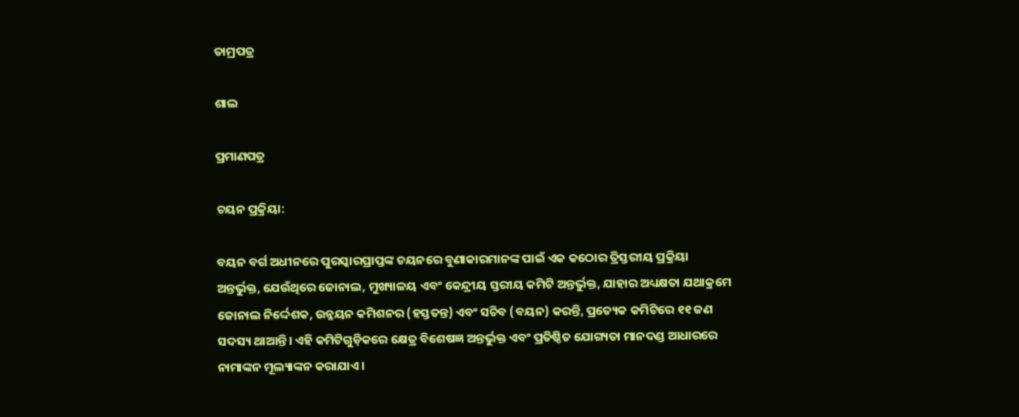ତାମ୍ରପତ୍ର

ଶାଲ

ପ୍ରମାଣପତ୍ର

ଚୟନ ପ୍ରକ୍ରିୟା:

ବୟନ ବର୍ଗ ଅଧୀନରେ ପୁରସ୍କାରପ୍ରାପ୍ତଙ୍କ ଚୟନରେ ବୁଣାକାରମାନଙ୍କ ପାଇଁ ଏକ କଠୋର ତ୍ରିସ୍ତରୀୟ ପ୍ରକ୍ରିୟା ଅନ୍ତର୍ଭୁକ୍ତ, ଯେଉଁଥିରେ ଜୋନାଲ, ମୁଖ୍ୟାଳୟ ଏବଂ କେନ୍ଦ୍ରୀୟ ସ୍ତରୀୟ କମିଟି ଅନ୍ତର୍ଭୁକ୍ତ, ଯାହାର ଅଧ୍ୟକ୍ଷତା ଯଥାକ୍ରମେ ଜୋନାଲ ନିର୍ଦ୍ଦେଶକ, ଉନ୍ନୟନ କମିଶନର (ହସ୍ତତନ୍ତ) ଏବଂ ସଚିବ (ବୟନ) କରନ୍ତି, ପ୍ରତ୍ୟେକ କମିଟିରେ ୧୧ ଜଣ ସଦସ୍ୟ ଥାଆନ୍ତି। ଏହି କମିଟିଗୁଡ଼ିକରେ କ୍ଷେତ୍ର ବିଶେଷଜ୍ଞ ଅନ୍ତର୍ଭୁକ୍ତ ଏବଂ ପ୍ରତିଷ୍ଠିତ ଯୋଗ୍ୟତା ମାନଦଣ୍ଡ ଆଧାରରେ ନାମାଙ୍କନ ମୂଲ୍ୟାଙ୍କନ କରାଯାଏ।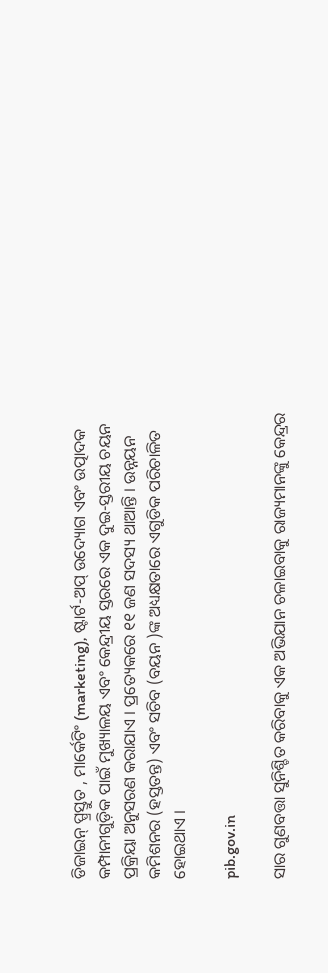ଡିଜାଇନ୍ ପ୍ପ୍ରସ୍ତୁତ , ମାର୍କେଟିଂ (marketing), ଷ୍ଟାର୍ଟ-ଅପ୍ ଉଦ୍ୟୋଗ ଏବଂ ଉତ୍ପାଦକ କମ୍ପାନୀଗୁଡ଼ିକ ପାଇଁ ମୁଖ୍ୟାଳୟ ଏବଂ କେନ୍ଦ୍ରୀୟ ସ୍ତରରେ ଏକ ଦୁଇ-ସ୍ତରୀୟ ଚୟନ ପ୍ରକ୍ରିୟା ଅନୁସରଣ କରାଯାଏ । ପ୍ରତ୍ୟେକରେ ୧୧ ଜଣ ସଦସ୍ୟ ଥାଆନ୍ତି । ଉନ୍ନୟନ କମିଶନର (ହସ୍ତତନ୍ତ) ଏବଂ ସଚିବ (ବୟନ )ଙ୍କ ଅଧ୍ୟକ୍ଷତାରେ ଏଗୁଡିକ ପରିଚାଳିତ ହୋଇଥାଏ ।

pib.gov.in

ସାର ଗୁଣବତ୍ତା ସୁନିଶ୍ଚିତ କରିବାକୁ ଏକ ଅଭିଯାନ ଚଳାଇବାକୁ ରାଜ୍ୟମାନଙ୍କୁ କେନ୍ଦ୍ରର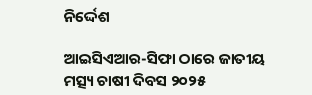ନିର୍ଦ୍ଦେଶ

ଆଇସିଏଆର-ସିଫା ଠାରେ ଜାତୀୟ ମତ୍ସ୍ୟ ଚାଷୀ ଦିବସ ୨୦୨୫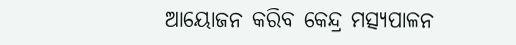ଆୟୋଜନ କରିବ କେନ୍ଦ୍ର ମତ୍ସ୍ୟପାଳନ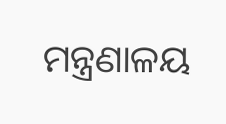ମନ୍ତ୍ରଣାଳୟ